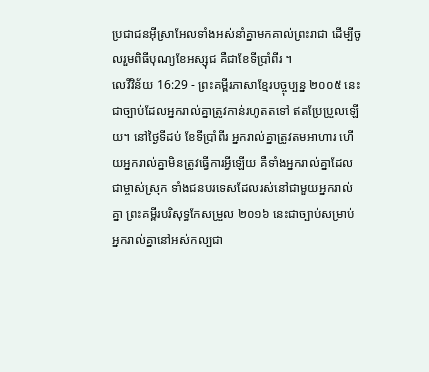ប្រជាជនអ៊ីស្រាអែលទាំងអស់នាំគ្នាមកគាល់ព្រះរាជា ដើម្បីចូលរួមពិធីបុណ្យខែអស្សុជ គឺជាខែទីប្រាំពីរ ។
លេវីវិន័យ 16:29 - ព្រះគម្ពីរភាសាខ្មែរបច្ចុប្បន្ន ២០០៥ នេះជាច្បាប់ដែលអ្នករាល់គ្នាត្រូវកាន់រហូតតទៅ ឥតប្រែប្រួលឡើយ។ នៅថ្ងៃទីដប់ ខែទីប្រាំពីរ អ្នករាល់គ្នាត្រូវតមអាហារ ហើយអ្នករាល់គ្នាមិនត្រូវធ្វើការអ្វីឡើយ គឺទាំងអ្នករាល់គ្នាដែលជាម្ចាស់ស្រុក ទាំងជនបរទេសដែលរស់នៅជាមួយអ្នករាល់គ្នា ព្រះគម្ពីរបរិសុទ្ធកែសម្រួល ២០១៦ នេះជាច្បាប់សម្រាប់អ្នករាល់គ្នានៅអស់កល្បជា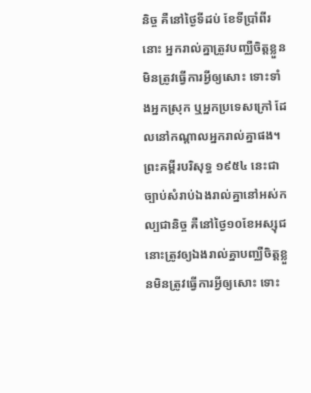និច្ច គឺនៅថ្ងៃទីដប់ ខែទីប្រាំពីរនោះ អ្នករាល់គ្នាត្រូវបញ្ឈឺចិត្តខ្លួន មិនត្រូវធ្វើការអ្វីឲ្យសោះ ទោះទាំងអ្នកស្រុក ឬអ្នកប្រទេសក្រៅ ដែលនៅកណ្ដាលអ្នករាល់គ្នាផង។ ព្រះគម្ពីរបរិសុទ្ធ ១៩៥៤ នេះជាច្បាប់សំរាប់ឯងរាល់គ្នានៅអស់កល្បជានិច្ច គឺនៅថ្ងៃ១០ខែអស្សុជ នោះត្រូវឲ្យឯងរាល់គ្នាបញ្ឈឺចិត្តខ្លួនមិនត្រូវធ្វើការអ្វីឲ្យសោះ ទោះ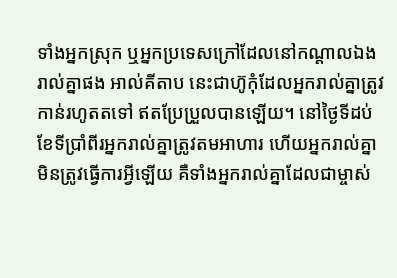ទាំងអ្នកស្រុក ឬអ្នកប្រទេសក្រៅដែលនៅកណ្តាលឯងរាល់គ្នាផង អាល់គីតាប នេះជាហ៊ូកុំដែលអ្នករាល់គ្នាត្រូវកាន់រហូតតទៅ ឥតប្រែប្រួលបានឡើយ។ នៅថ្ងៃទីដប់ ខែទីប្រាំពីរអ្នករាល់គ្នាត្រូវតមអាហារ ហើយអ្នករាល់គ្នាមិនត្រូវធ្វើការអ្វីឡើយ គឺទាំងអ្នករាល់គ្នាដែលជាម្ចាស់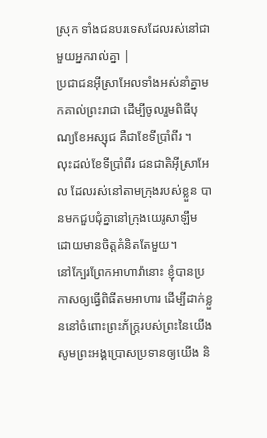ស្រុក ទាំងជនបរទេសដែលរស់នៅជាមួយអ្នករាល់គ្នា |
ប្រជាជនអ៊ីស្រាអែលទាំងអស់នាំគ្នាមកគាល់ព្រះរាជា ដើម្បីចូលរួមពិធីបុណ្យខែអស្សុជ គឺជាខែទីប្រាំពីរ ។
លុះដល់ខែទីប្រាំពីរ ជនជាតិអ៊ីស្រាអែល ដែលរស់នៅតាមក្រុងរបស់ខ្លួន បានមកជួបជុំគ្នានៅក្រុងយេរូសាឡឹម ដោយមានចិត្តគំនិតតែមួយ។
នៅក្បែរព្រែកអាហាវ៉ានោះ ខ្ញុំបានប្រកាសឲ្យធ្វើពិធីតមអាហារ ដើម្បីដាក់ខ្លួននៅចំពោះព្រះភ័ក្ត្ររបស់ព្រះនៃយើង សូមព្រះអង្គប្រោសប្រទានឲ្យយើង និ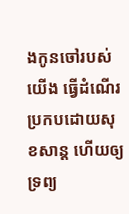ងកូនចៅរបស់យើង ធ្វើដំណើរប្រកបដោយសុខសាន្ត ហើយឲ្យទ្រព្យ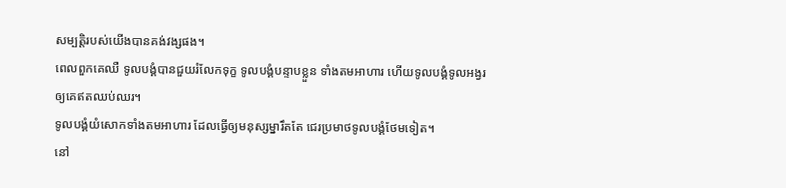សម្បត្តិរបស់យើងបានគង់វង្សផង។
ពេលពួកគេឈឺ ទូលបង្គំបានជួយរំលែកទុក្ខ ទូលបង្គំបន្ទាបខ្លួន ទាំងតមអាហារ ហើយទូលបង្គំទូលអង្វរឲ្យគេឥតឈប់ឈរ។
ទូលបង្គំយំសោកទាំងតមអាហារ ដែលធ្វើឲ្យមនុស្សម្នារឹតតែ ជេរប្រមាថទូលបង្គំថែមទៀត។
នៅ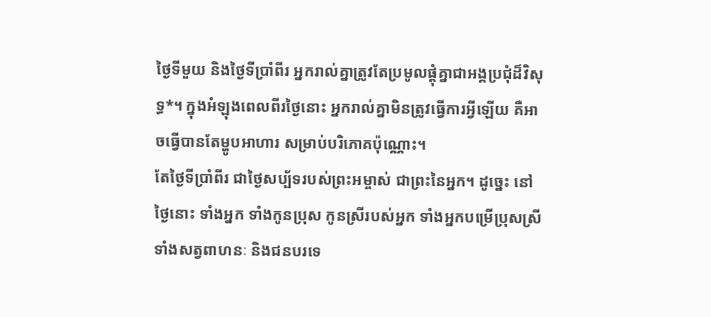ថ្ងៃទីមួយ និងថ្ងៃទីប្រាំពីរ អ្នករាល់គ្នាត្រូវតែប្រមូលផ្ដុំគ្នាជាអង្គប្រជុំដ៏វិសុទ្ធ*។ ក្នុងអំឡុងពេលពីរថ្ងៃនោះ អ្នករាល់គ្នាមិនត្រូវធ្វើការអ្វីឡើយ គឺអាចធ្វើបានតែម្ហូបអាហារ សម្រាប់បរិភោគប៉ុណ្ណោះ។
តែថ្ងៃទីប្រាំពីរ ជាថ្ងៃសប្ប័ទរបស់ព្រះអម្ចាស់ ជាព្រះនៃអ្នក។ ដូច្នេះ នៅថ្ងៃនោះ ទាំងអ្នក ទាំងកូនប្រុស កូនស្រីរបស់អ្នក ទាំងអ្នកបម្រើប្រុសស្រី ទាំងសត្វពាហនៈ និងជនបរទេ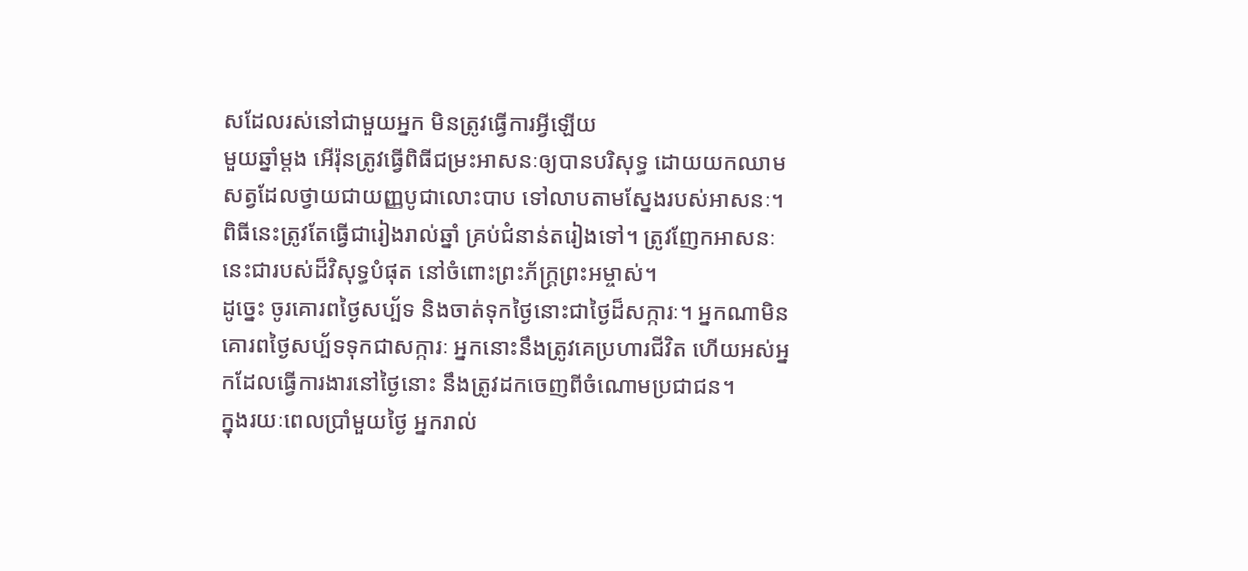សដែលរស់នៅជាមួយអ្នក មិនត្រូវធ្វើការអ្វីឡើយ
មួយឆ្នាំម្ដង អើរ៉ុនត្រូវធ្វើពិធីជម្រះអាសនៈឲ្យបានបរិសុទ្ធ ដោយយកឈាមសត្វដែលថ្វាយជាយញ្ញបូជាលោះបាប ទៅលាបតាមស្នែងរបស់អាសនៈ។ ពិធីនេះត្រូវតែធ្វើជារៀងរាល់ឆ្នាំ គ្រប់ជំនាន់តរៀងទៅ។ ត្រូវញែកអាសនៈនេះជារបស់ដ៏វិសុទ្ធបំផុត នៅចំពោះព្រះភ័ក្ត្រព្រះអម្ចាស់។
ដូច្នេះ ចូរគោរពថ្ងៃសប្ប័ទ និងចាត់ទុកថ្ងៃនោះជាថ្ងៃដ៏សក្ការៈ។ អ្នកណាមិនគោរពថ្ងៃសប្ប័ទទុកជាសក្ការៈ អ្នកនោះនឹងត្រូវគេប្រហារជីវិត ហើយអស់អ្នកដែលធ្វើការងារនៅថ្ងៃនោះ នឹងត្រូវដកចេញពីចំណោមប្រជាជន។
ក្នុងរយៈពេលប្រាំមួយថ្ងៃ អ្នករាល់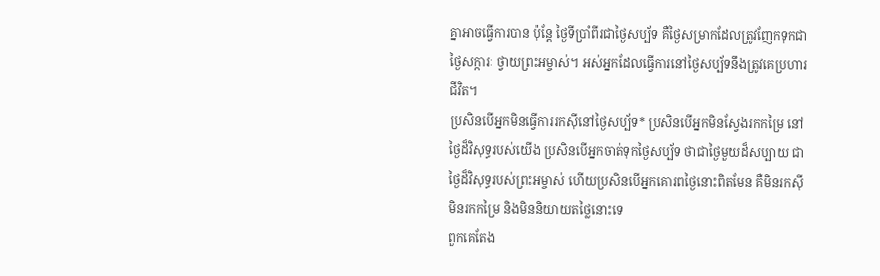គ្នាអាចធ្វើការបាន ប៉ុន្តែ ថ្ងៃទីប្រាំពីរជាថ្ងៃសប្ប័ទ គឺថ្ងៃសម្រាកដែលត្រូវញែកទុកជាថ្ងៃសក្ការៈ ថ្វាយព្រះអម្ចាស់។ អស់អ្នកដែលធ្វើការនៅថ្ងៃសប្ប័ទនឹងត្រូវគេប្រហារជីវិត។
ប្រសិនបើអ្នកមិនធ្វើការរកស៊ីនៅថ្ងៃសប្ប័ទ* ប្រសិនបើអ្នកមិនស្វែងរកកម្រៃ នៅថ្ងៃដ៏វិសុទ្ធរបស់យើង ប្រសិនបើអ្នកចាត់ទុកថ្ងៃសប្ប័ទ ថាជាថ្ងៃមួយដ៏សប្បាយ ជាថ្ងៃដ៏វិសុទ្ធរបស់ព្រះអម្ចាស់ ហើយប្រសិនបើអ្នកគោរពថ្ងៃនោះពិតមែន គឺមិនរកស៊ី មិនរកកម្រៃ និងមិននិយាយតថ្លៃនោះទេ
ពួកគេតែង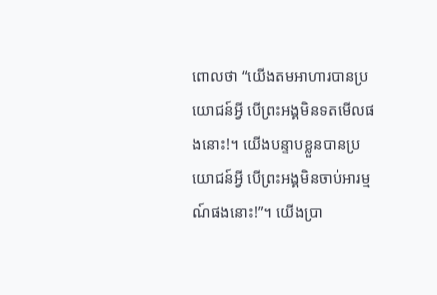ពោលថា “យើងតមអាហារបានប្រយោជន៍អ្វី បើព្រះអង្គមិនទតមើលផងនោះ!។ យើងបន្ទាបខ្លួនបានប្រយោជន៍អ្វី បើព្រះអង្គមិនចាប់អារម្មណ៍ផងនោះ!”។ យើងប្រា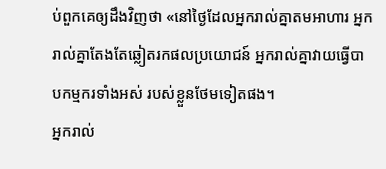ប់ពួកគេឲ្យដឹងវិញថា «នៅថ្ងៃដែលអ្នករាល់គ្នាតមអាហារ អ្នករាល់គ្នាតែងតែឆ្លៀតរកផលប្រយោជន៍ អ្នករាល់គ្នាវាយធ្វើបាបកម្មករទាំងអស់ របស់ខ្លួនថែមទៀតផង។
អ្នករាល់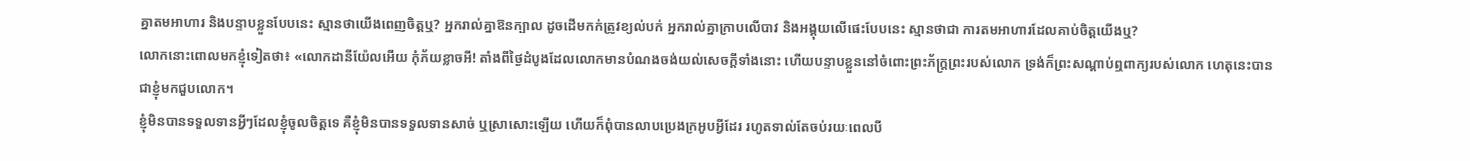គ្នាតមអាហារ និងបន្ទាបខ្លួនបែបនេះ ស្មានថាយើងពេញចិត្តឬ? អ្នករាល់គ្នាឱនក្បាល ដូចដើមកក់ត្រូវខ្យល់បក់ អ្នករាល់គ្នាក្រាបលើបាវ និងអង្គុយលើផេះបែបនេះ ស្មានថាជា ការតមអាហារដែលគាប់ចិត្តយើងឬ?
លោកនោះពោលមកខ្ញុំទៀតថា៖ «លោកដានីយ៉ែលអើយ កុំភ័យខ្លាចអី! តាំងពីថ្ងៃដំបូងដែលលោកមានបំណងចង់យល់សេចក្ដីទាំងនោះ ហើយបន្ទាបខ្លួននៅចំពោះព្រះភ័ក្ត្រព្រះរបស់លោក ទ្រង់ក៏ព្រះសណ្ដាប់ឮពាក្យរបស់លោក ហេតុនេះបានជាខ្ញុំមកជួបលោក។
ខ្ញុំមិនបានទទួលទានអ្វីៗដែលខ្ញុំចូលចិត្តទេ គឺខ្ញុំមិនបានទទួលទានសាច់ ឬស្រាសោះឡើយ ហើយក៏ពុំបានលាបប្រេងក្រអូបអ្វីដែរ រហូតទាល់តែចប់រយៈពេលបី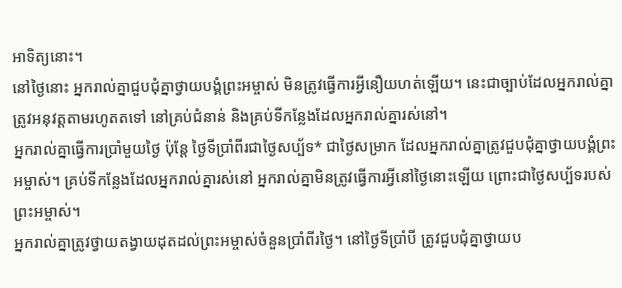អាទិត្យនោះ។
នៅថ្ងៃនោះ អ្នករាល់គ្នាជួបជុំគ្នាថ្វាយបង្គំព្រះអម្ចាស់ មិនត្រូវធ្វើការអ្វីនឿយហត់ឡើយ។ នេះជាច្បាប់ដែលអ្នករាល់គ្នាត្រូវអនុវត្តតាមរហូតតទៅ នៅគ្រប់ជំនាន់ និងគ្រប់ទីកន្លែងដែលអ្នករាល់គ្នារស់នៅ។
អ្នករាល់គ្នាធ្វើការប្រាំមួយថ្ងៃ ប៉ុន្តែ ថ្ងៃទីប្រាំពីរជាថ្ងៃសប្ប័ទ* ជាថ្ងៃសម្រាក ដែលអ្នករាល់គ្នាត្រូវជួបជុំគ្នាថ្វាយបង្គំព្រះអម្ចាស់។ គ្រប់ទីកន្លែងដែលអ្នករាល់គ្នារស់នៅ អ្នករាល់គ្នាមិនត្រូវធ្វើការអ្វីនៅថ្ងៃនោះឡើយ ព្រោះជាថ្ងៃសប្ប័ទរបស់ព្រះអម្ចាស់។
អ្នករាល់គ្នាត្រូវថ្វាយតង្វាយដុតដល់ព្រះអម្ចាស់ចំនួនប្រាំពីរថ្ងៃ។ នៅថ្ងៃទីប្រាំបី ត្រូវជួបជុំគ្នាថ្វាយប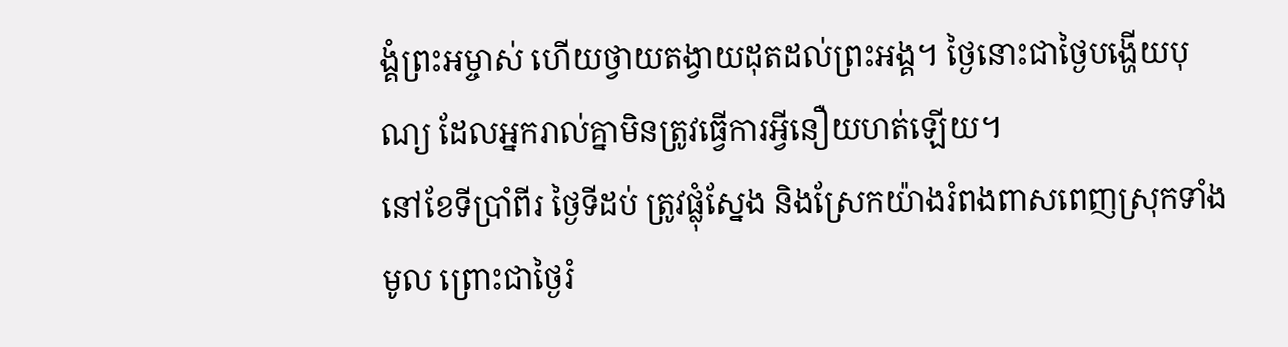ង្គំព្រះអម្ចាស់ ហើយថ្វាយតង្វាយដុតដល់ព្រះអង្គ។ ថ្ងៃនោះជាថ្ងៃបង្ហើយបុណ្យ ដែលអ្នករាល់គ្នាមិនត្រូវធ្វើការអ្វីនឿយហត់ឡើយ។
នៅខែទីប្រាំពីរ ថ្ងៃទីដប់ ត្រូវផ្លុំស្នែង និងស្រែកយ៉ាងរំពងពាសពេញស្រុកទាំងមូល ព្រោះជាថ្ងៃរំ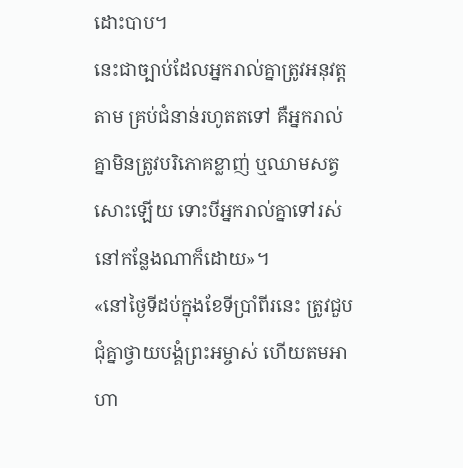ដោះបាប។
នេះជាច្បាប់ដែលអ្នករាល់គ្នាត្រូវអនុវត្តតាម គ្រប់ជំនាន់រហូតតទៅ គឺអ្នករាល់គ្នាមិនត្រូវបរិភោគខ្លាញ់ ឬឈាមសត្វសោះឡើយ ទោះបីអ្នករាល់គ្នាទៅរស់នៅកន្លែងណាក៏ដោយ»។
«នៅថ្ងៃទីដប់ក្នុងខែទីប្រាំពីរនេះ ត្រូវជួបជុំគ្នាថ្វាយបង្គំព្រះអម្ចាស់ ហើយតមអាហា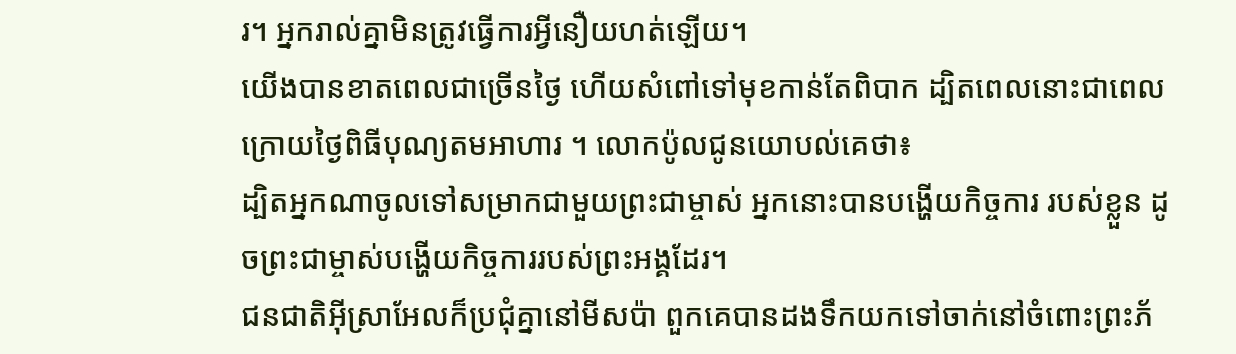រ។ អ្នករាល់គ្នាមិនត្រូវធ្វើការអ្វីនឿយហត់ឡើយ។
យើងបានខាតពេលជាច្រើនថ្ងៃ ហើយសំពៅទៅមុខកាន់តែពិបាក ដ្បិតពេលនោះជាពេលក្រោយថ្ងៃពិធីបុណ្យតមអាហារ ។ លោកប៉ូលជូនយោបល់គេថា៖
ដ្បិតអ្នកណាចូលទៅសម្រាកជាមួយព្រះជាម្ចាស់ អ្នកនោះបានបង្ហើយកិច្ចការ របស់ខ្លួន ដូចព្រះជាម្ចាស់បង្ហើយកិច្ចការរបស់ព្រះអង្គដែរ។
ជនជាតិអ៊ីស្រាអែលក៏ប្រជុំគ្នានៅមីសប៉ា ពួកគេបានដងទឹកយកទៅចាក់នៅចំពោះព្រះភ័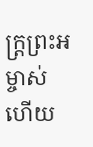ក្ត្រព្រះអម្ចាស់ ហើយ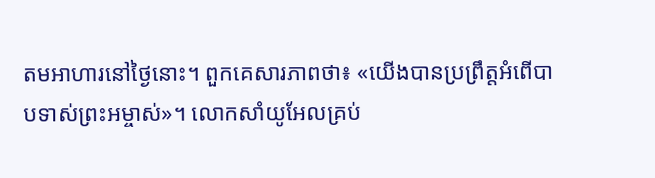តមអាហារនៅថ្ងៃនោះ។ ពួកគេសារភាពថា៖ «យើងបានប្រព្រឹត្តអំពើបាបទាស់ព្រះអម្ចាស់»។ លោកសាំយូអែលគ្រប់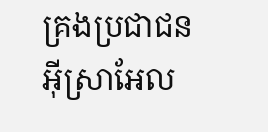គ្រងប្រជាជនអ៊ីស្រាអែល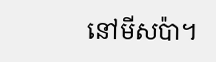នៅមីសប៉ា។